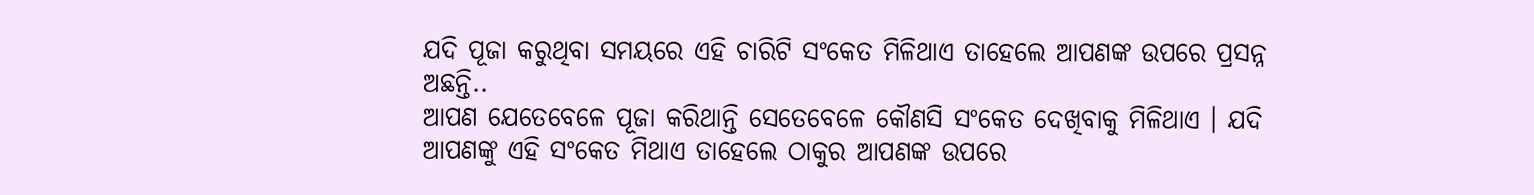ଯଦି ପୂଜା କରୁଥିବା ସମୟରେ ଏହି ଚାରିଟି ସଂକେତ ମିଳିଥାଏ ତାହେଲେ ଆପଣଙ୍କ ଉପରେ ପ୍ରସନ୍ନ ଅଛନ୍ତି..
ଆପଣ ଯେତେବେଳେ ପୂଜା କରିଥାନ୍ତି ସେତେବେଳେ କୌଣସି ସଂକେତ ଦେଖିବାକୁ ମିଳିଥାଏ । ଯଦି ଆପଣଙ୍କୁ ଏହି ସଂକେତ ମିଥାଏ ତାହେଲେ ଠାକୁର ଆପଣଙ୍କ ଉପରେ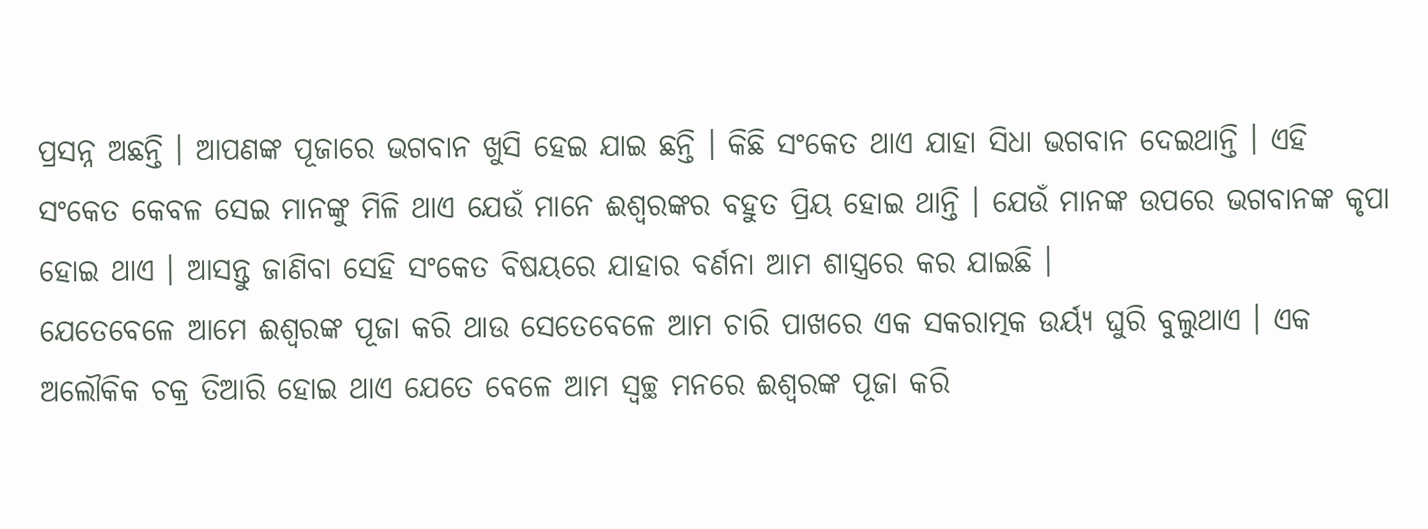ପ୍ରସନ୍ନ ଅଛନ୍ତି । ଆପଣଙ୍କ ପୂଜାରେ ଭଗବାନ ଖୁସି ହେଇ ଯାଇ ଛନ୍ତି । କିଛି ସଂକେତ ଥାଏ ଯାହା ସିଧା ଭଗବାନ ଦେଇଥାନ୍ତି । ଏହି ସଂକେତ କେବଳ ସେଇ ମାନଙ୍କୁ ମିଳି ଥାଏ ଯେଉଁ ମାନେ ଈଶ୍ୱରଙ୍କର ବହୁତ ପ୍ରିୟ ହୋଇ ଥାନ୍ତି । ଯେଉଁ ମାନଙ୍କ ଉପରେ ଭଗବାନଙ୍କ କୃପା ହୋଇ ଥାଏ । ଆସନ୍ତୁ ଜାଣିବା ସେହି ସଂକେତ ବିଷୟରେ ଯାହାର ବର୍ଣନା ଆମ ଶାସ୍ତ୍ରରେ କର ଯାଇଛି ।
ଯେତେବେଳେ ଆମେ ଈଶ୍ୱରଙ୍କ ପୂଜା କରି ଥାଉ ସେତେବେଳେ ଆମ ଚାରି ପାଖରେ ଏକ ସକରାତ୍ମକ ଉର୍ୟ୍ଯ ଘୁରି ବୁଲୁଥାଏ । ଏକ ଅଲୌକିକ ଚକ୍ର ତିଆରି ହୋଇ ଥାଏ ଯେତେ ବେଳେ ଆମ ସ୍ୱଚ୍ଛ ମନରେ ଈଶ୍ୱରଙ୍କ ପୂଜା କରି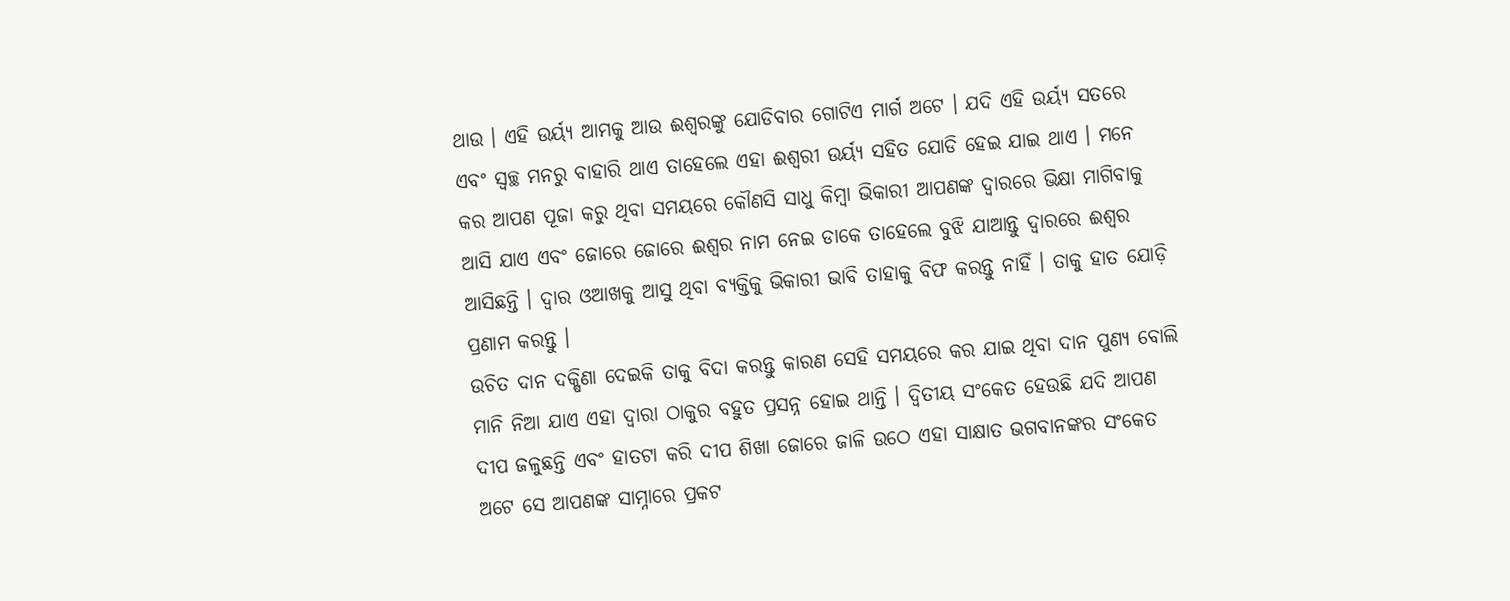ଥାଉ । ଏହି ଉର୍ୟ୍ଯ ଆମକୁ ଆଉ ଈଶ୍ୱରଙ୍କୁ ଯୋଡିବାର ଗୋଟିଏ ମାର୍ଗ ଅଟେ । ଯଦି ଏହି ଉର୍ୟ୍ଯ ସତରେ ଏବଂ ସ୍ୱଚ୍ଛ ମନରୁ ବାହାରି ଥାଏ ତାହେଲେ ଏହା ଈଶ୍ୱରୀ ଉର୍ୟ୍ଯ ସହିତ ଯୋଡି ହେଇ ଯାଇ ଥାଏ । ମନେ କର ଆପଣ ପୂଜା କରୁ ଥିବା ସମୟରେ କୌଣସି ସାଧୁ କିମ୍ବା ଭିକାରୀ ଆପଣଙ୍କ ଦ୍ୱାରରେ ଭିକ୍ଷା ମାଗିବାକୁ ଆସି ଯାଏ ଏବଂ ଜୋରେ ଜୋରେ ଈଶ୍ୱର ନାମ ନେଇ ଡାକେ ତାହେଲେ ବୁଝି ଯାଆନ୍ତୁ ଦ୍ୱାରରେ ଈଶ୍ୱର ଆସିଛନ୍ତି । ଦ୍ୱାର ଓଆଖକୁ ଆସୁ ଥିବା ବ୍ୟକ୍ତିକୁ ଭିକାରୀ ଭାବି ତାହାକୁ ବିଫ କରନ୍ତୁ ନାହିଁ । ତାକୁ ହାତ ଯୋଡ଼ି ପ୍ରଣାମ କରନ୍ତୁ ।
ଉଚିତ ଦାନ ଦକ୍ଷିଣା ଦେଇକି ତାକୁ ବିଦା କରନ୍ତୁ କାରଣ ସେହି ସମୟରେ କର ଯାଇ ଥିବା ଦାନ ପୁଣ୍ୟ ବୋଲି ମାନି ନିଆ ଯାଏ ଏହା ଦ୍ୱାରା ଠାକୁର ବହୁତ ପ୍ରସନ୍ନ ହୋଇ ଥାନ୍ତି । ଦ୍ୱିତୀୟ ସଂକେତ ହେଉଛି ଯଦି ଆପଣ ଦୀପ ଜଳୁଛନ୍ତି ଏବଂ ହାତଟା କରି ଦୀପ ଶିଖା ଜୋରେ ଜାଳି ଉଠେ ଏହା ସାକ୍ଷାତ ଭଗବାନଙ୍କର ସଂକେତ ଅଟେ ସେ ଆପଣଙ୍କ ସାମ୍ନାରେ ପ୍ରକଟ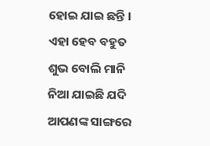ହୋଇ ଯାଇ ଛନ୍ତି । ଏହା ହେବ ବହୁତ ଶୁଭ ବୋଲି ମାନି ନିଆ ଯାଇଛି ଯଦି ଆପଣଙ୍କ ସାଙ୍ଗରେ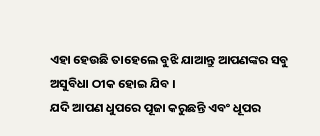ଏହା ହେଉଛି ତାହେଲେ ବୁଝି ଯାଆନ୍ତୁ ଆପଣଙ୍କର ସବୁ ଅସୁବିଧା ଠୀକ ହୋଇ ଯିବ ।
ଯଦି ଆପଣ ଧୁପରେ ପୂଜା କରୁଛନ୍ତି ଏବଂ ଧୂପର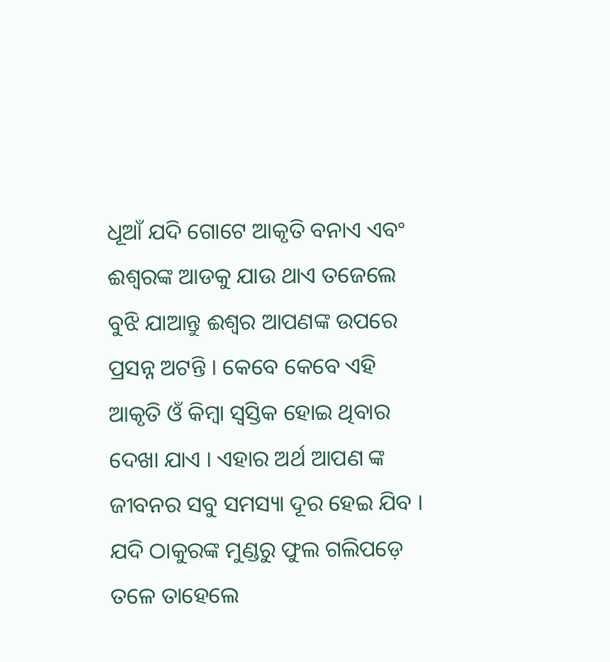ଧୂଆଁ ଯଦି ଗୋଟେ ଆକୃତି ବନାଏ ଏବଂ ଈଶ୍ୱରଙ୍କ ଆଡକୁ ଯାଉ ଥାଏ ତଜେଲେ ବୁଝି ଯାଆନ୍ତୁ ଈଶ୍ୱର ଆପଣଙ୍କ ଉପରେ ପ୍ରସନ୍ନ ଅଟନ୍ତି । କେବେ କେବେ ଏହି ଆକୃତି ଓଁ କିମ୍ବା ସ୍ୱସ୍ତିକ ହୋଇ ଥିବାର ଦେଖା ଯାଏ । ଏହାର ଅର୍ଥ ଆପଣ ଙ୍କ ଜୀବନର ସବୁ ସମସ୍ୟା ଦୂର ହେଇ ଯିବ । ଯଦି ଠାକୁରଙ୍କ ମୁଣ୍ଡରୁ ଫୁଲ ଗଲିପଡ଼େ ତଳେ ତାହେଲେ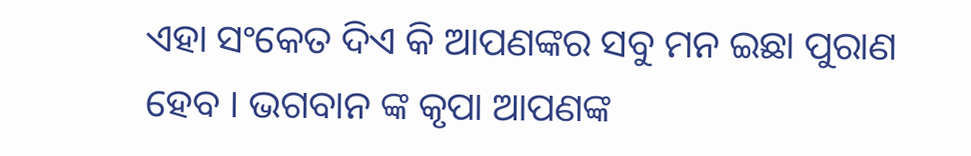ଏହା ସଂକେତ ଦିଏ କି ଆପଣଙ୍କର ସବୁ ମନ ଇଛା ପୁରାଣ ହେବ । ଭଗବାନ ଙ୍କ କୃପା ଆପଣଙ୍କ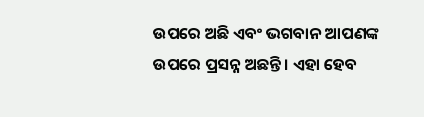ଉପରେ ଅଛି ଏବଂ ଭଗବାନ ଆପଣଙ୍କ ଉପରେ ପ୍ରସନ୍ନ ଅଛନ୍ତି । ଏହା ହେବ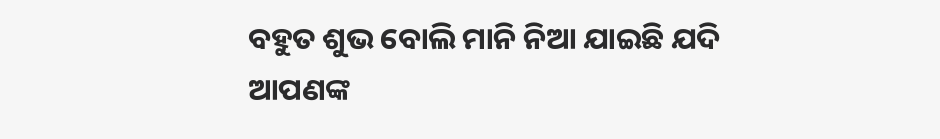ବହୁତ ଶୁଭ ବୋଲି ମାନି ନିଆ ଯାଇଛି ଯଦି ଆପଣଙ୍କ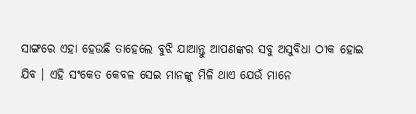ସାଙ୍ଗରେ ଏହା ହେଉଛି ତାହେଲେ ବୁଝି ଯାଆନ୍ତୁ ଆପଣଙ୍କର ସବୁ ଅସୁବିଧା ଠୀକ ହୋଇ ଯିବ । ଏହି ସଂକେତ କେବଳ ସେଇ ମାନଙ୍କୁ ମିଳି ଥାଏ ଯେଉଁ ମାନେ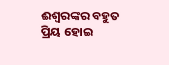ଈଶ୍ୱରଙ୍କର ବହୁତ ପ୍ରିୟ ହୋଇ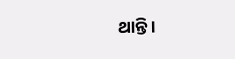ଥାନ୍ତି ।